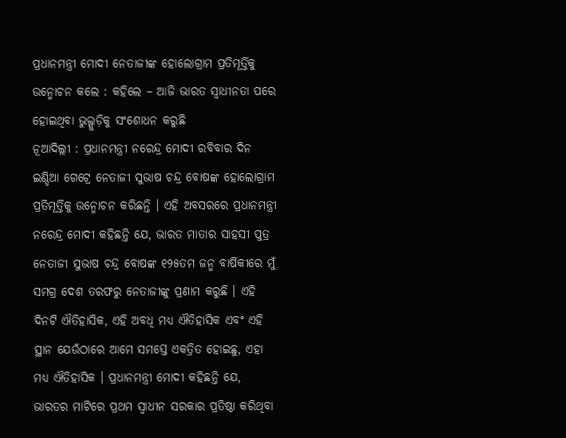ପ୍ରଧାନମନ୍ତ୍ରୀ ମୋଦୀ ନେତାଜୀଙ୍କ ହୋଲୋଗ୍ରାମ ପ୍ରତିମୂର୍ତ୍ତିକୁ ଉନ୍ମୋଚନ କଲେ : କହିଲେ – ଆଜି ଭାରତ ସ୍ୱାଧୀନତା ପରେ ହୋଇଥିବା ଭୁଲ୍ଗୁଡ଼ିକୁ ସଂଶୋଧନ କରୁଛି
ନୂଆଦିଲ୍ଲୀ : ପ୍ରଧାନମନ୍ତ୍ରୀ ନରେନ୍ଦ୍ର ମୋଦୀ ରବିବାର ଦିନ ଇଣ୍ଡିଆ ଗେଟ୍ରେ ନେତାଜୀ ସୁଭାଷ ଚନ୍ଦ୍ର ବୋଷଙ୍କ ହୋଲୋଗ୍ରାମ ପ୍ରତିମୂର୍ତ୍ତିକୁ ଉନ୍ମୋଚନ କରିଛନ୍ତି । ଏହି ଅବସରରେ ପ୍ରଧାନମନ୍ତ୍ରୀ ନରେନ୍ଦ୍ର ମୋଦୀ କହିଛନ୍ତି ଯେ, ଭାରତ ମାତାର ସାହସୀ ପୁତ୍ର ନେତାଜୀ ସୁଭାଷ ଚନ୍ଦ୍ର ବୋଷଙ୍କ ୧୨୫ତମ ଜନ୍ମ ବାର୍ଷିକୀରେ ମୁଁ ସମଗ୍ର ଦେଶ ତରଫରୁ ନେତାଜୀଙ୍କୁ ପ୍ରଣାମ କରୁଛି । ଏହି ଦିନଟି ଐତିହାସିକ, ଏହି ଅବଧି ମଧ୍ୟ ଐତିହାସିକ ଏବଂ ଏହି ସ୍ଥାନ ଯେଉଁଠାରେ ଆମେ ସମସ୍ତେ ଏକତ୍ରିତ ହୋଇଛୁ, ଏହା ମଧ୍ୟ ଐତିହାସିକ । ପ୍ରଧାନମନ୍ତ୍ରୀ ମୋଦୀ କହିଛନ୍ତି ଯେ, ଭାରତର ମାଟିରେ ପ୍ରଥମ ସ୍ୱାଧୀନ ସରକାର ପ୍ରତିଷ୍ଠା କରିଥିବା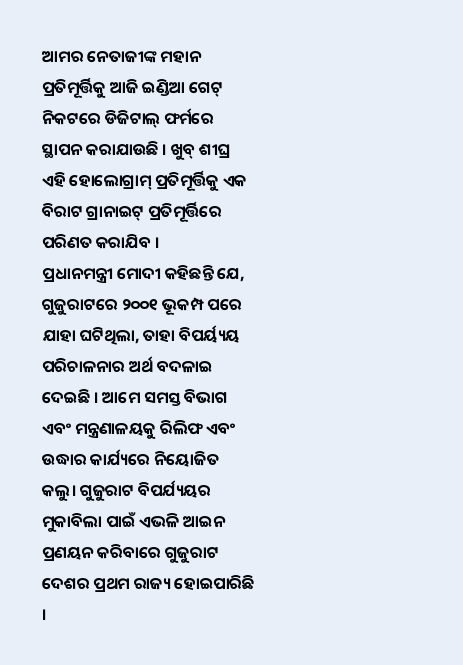ଆମର ନେତାଜୀଙ୍କ ମହାନ ପ୍ରତିମୂର୍ତ୍ତିକୁ ଆଜି ଇଣ୍ଡିଆ ଗେଟ୍ ନିକଟରେ ଡିଜିଟାଲ୍ ଫର୍ମରେ ସ୍ଥାପନ କରାଯାଉଛି । ଖୁବ୍ ଶୀଘ୍ର ଏହି ହୋଲୋଗ୍ରାମ୍ ପ୍ରତିମୂର୍ତ୍ତିକୁ ଏକ ବିରାଟ ଗ୍ରାନାଇଟ୍ ପ୍ରତିମୂର୍ତ୍ତିରେ ପରିଣତ କରାଯିବ ।
ପ୍ରଧାନମନ୍ତ୍ରୀ ମୋଦୀ କହିଛନ୍ତି ଯେ, ଗୁଜୁରାଟରେ ୨୦୦୧ ଭୂକମ୍ପ ପରେ ଯାହା ଘଟିଥିଲା, ତାହା ବିପର୍ୟ୍ୟୟ ପରିଚାଳନାର ଅର୍ଥ ବଦଳାଇ ଦେଇଛି । ଆମେ ସମସ୍ତ ବିଭାଗ ଏବଂ ମନ୍ତ୍ରଣାଳୟକୁ ରିଲିଫ ଏବଂ ଉଦ୍ଧାର କାର୍ଯ୍ୟରେ ନିୟୋଜିତ କଲୁ। ଗୁଜୁରାଟ ବିପର୍ଯ୍ୟୟର ମୁକାବିଲା ପାଇଁ ଏଭଳି ଆଇନ ପ୍ରଣୟନ କରିବାରେ ଗୁଜୁରାଟ ଦେଶର ପ୍ରଥମ ରାଜ୍ୟ ହୋଇପାରିଛି ।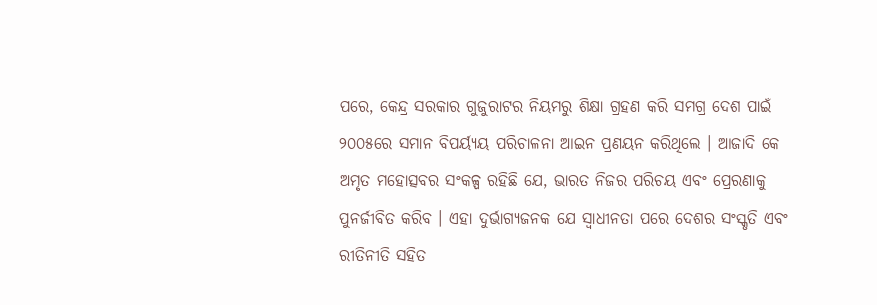ପରେ, କେନ୍ଦ୍ର ସରକାର ଗୁଜୁରାଟର ନିୟମରୁ ଶିକ୍ଷା ଗ୍ରହଣ କରି ସମଗ୍ର ଦେଶ ପାଇଁ ୨୦୦୫ରେ ସମାନ ବିପର୍ୟ୍ୟୟ ପରିଚାଳନା ଆଇନ ପ୍ରଣୟନ କରିଥିଲେ । ଆଜାଦି କେ ଅମୃତ ମହୋତ୍ସବର ସଂକଳ୍ପ ରହିଛି ଯେ, ଭାରତ ନିଜର ପରିଚୟ ଏବଂ ପ୍ରେରଣାକୁ ପୁନର୍ଜୀବିତ କରିବ । ଏହା ଦୁର୍ଭାଗ୍ୟଜନକ ଯେ ସ୍ୱାଧୀନତା ପରେ ଦେଶର ସଂସ୍କୃତି ଏବଂ ରୀତିନୀତି ସହିତ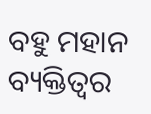ବହୁ ମହାନ ବ୍ୟକ୍ତିତ୍ୱର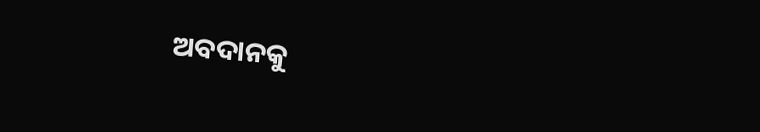ଅବଦାନକୁ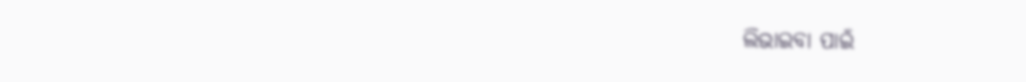ଲିଭାଇବା ପାଇଁ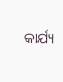କାର୍ଯ୍ୟ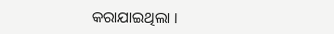କରାଯାଇଥିଲା ।